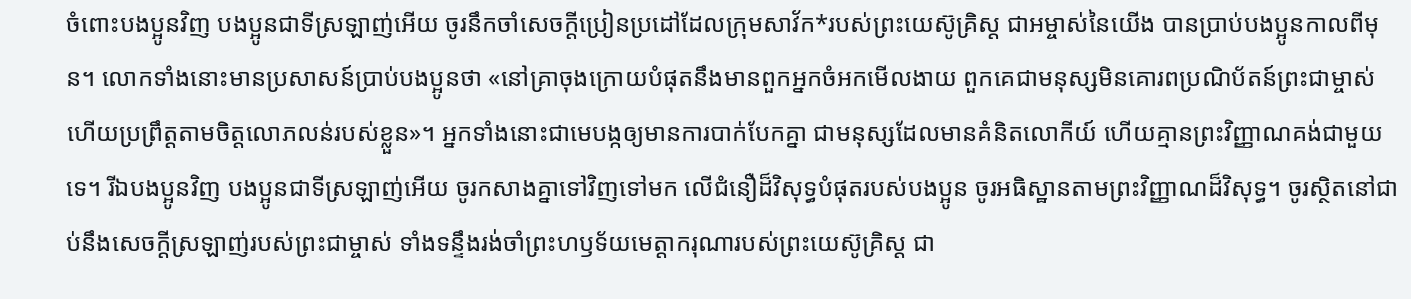ចំពោះបងប្អូនវិញ បងប្អូនជាទីស្រឡាញ់អើយ ចូរនឹកចាំសេចក្ដីប្រៀនប្រដៅដែលក្រុមសាវ័ក*របស់ព្រះយេស៊ូគ្រិស្ត ជាអម្ចាស់នៃយើង បានប្រាប់បងប្អូនកាលពីមុន។ លោកទាំងនោះមានប្រសាសន៍ប្រាប់បងប្អូនថា «នៅគ្រាចុងក្រោយបំផុតនឹងមានពួកអ្នកចំអកមើលងាយ ពួកគេជាមនុស្សមិនគោរពប្រណិប័តន៍ព្រះជាម្ចាស់ ហើយប្រព្រឹត្តតាមចិត្តលោភលន់របស់ខ្លួន»។ អ្នកទាំងនោះជាមេបង្កឲ្យមានការបាក់បែកគ្នា ជាមនុស្សដែលមានគំនិតលោកីយ៍ ហើយគ្មានព្រះវិញ្ញាណគង់ជាមួយទេ។ រីឯបងប្អូនវិញ បងប្អូនជាទីស្រឡាញ់អើយ ចូរកសាងគ្នាទៅវិញទៅមក លើជំនឿដ៏វិសុទ្ធបំផុតរបស់បងប្អូន ចូរអធិស្ឋានតាមព្រះវិញ្ញាណដ៏វិសុទ្ធ។ ចូរស្ថិតនៅជាប់នឹងសេចក្ដីស្រឡាញ់របស់ព្រះជាម្ចាស់ ទាំងទន្ទឹងរង់ចាំព្រះហឫទ័យមេត្តាករុណារបស់ព្រះយេស៊ូគ្រិស្ត ជា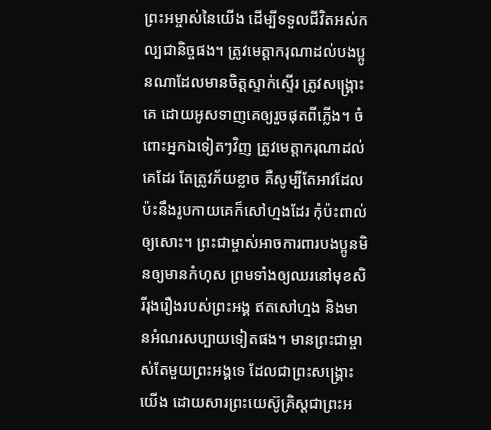ព្រះអម្ចាស់នៃយើង ដើម្បីទទួលជីវិតអស់កល្បជានិច្ចផង។ ត្រូវមេត្តាករុណាដល់បងប្អូនណាដែលមានចិត្តស្ទាក់ស្ទើរ ត្រូវសង្គ្រោះគេ ដោយអូសទាញគេឲ្យរួចផុតពីភ្លើង។ ចំពោះអ្នកឯទៀតៗវិញ ត្រូវមេត្តាករុណាដល់គេដែរ តែត្រូវភ័យខ្លាច គឺសូម្បីតែអាវដែលប៉ះនឹងរូបកាយគេក៏សៅហ្មងដែរ កុំប៉ះពាល់ឲ្យសោះ។ ព្រះជាម្ចាស់អាចការពារបងប្អូនមិនឲ្យមានកំហុស ព្រមទាំងឲ្យឈរនៅមុខសិរីរុងរឿងរបស់ព្រះអង្គ ឥតសៅហ្មង និងមានអំណរសប្បាយទៀតផង។ មានព្រះជាម្ចាស់តែមួយព្រះអង្គទេ ដែលជាព្រះសង្គ្រោះយើង ដោយសារព្រះយេស៊ូគ្រិស្តជាព្រះអ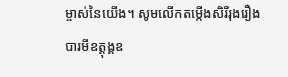ម្ចាស់នៃយើង។ សូមលើកតម្កើងសិរីរុងរឿង បារមីឧត្តុង្គឧ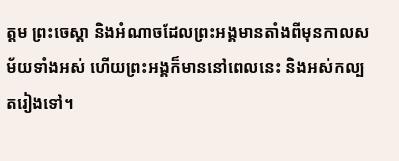ត្ដម ព្រះចេស្ដា និងអំណាចដែលព្រះអង្គមានតាំងពីមុនកាលសម័យទាំងអស់ ហើយព្រះអង្គក៏មាននៅពេលនេះ និងអស់កល្បតរៀងទៅ។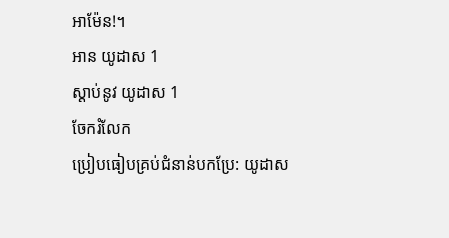អាម៉ែន!។
អាន យូដាស 1
ស្ដាប់នូវ យូដាស 1
ចែករំលែក
ប្រៀបធៀបគ្រប់ជំនាន់បកប្រែ: យូដាស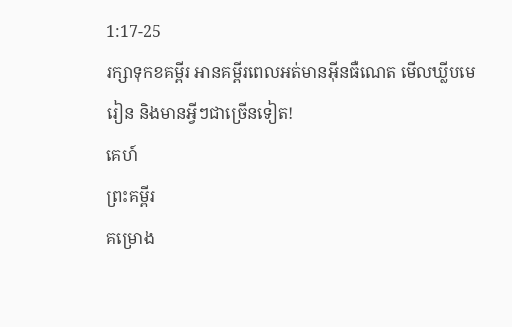1:17-25
រក្សាទុកខគម្ពីរ អានគម្ពីរពេលអត់មានអ៊ីនធឺណេត មើលឃ្លីបមេរៀន និងមានអ្វីៗជាច្រើនទៀត!
គេហ៍
ព្រះគម្ពីរ
គម្រោង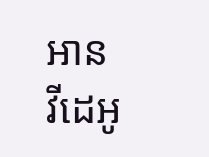អាន
វីដេអូ